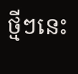ថ្មីៗនេះ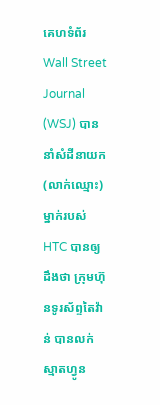គេហទំព័រ Wall Street Journal (WSJ) បាននាំសំដីនាយក (លាក់ឈ្មោះ) ម្នាក់របស់
HTC បានឲ្យដឹងថា ក្រុមហ៊ុនទូរស័ព្ទតៃវ៉ាន់ បានលក់ស្មាតហ្វូន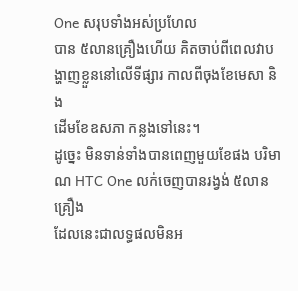One សរុបទាំងអស់ប្រហែល
បាន ៥លានគ្រឿងហើយ គិតចាប់ពីពេលវាបង្ហាញខ្លួននៅលើទីផ្សារ កាលពីចុងខែមេសា និង
ដើមខែឧសភា កន្លងទៅនេះ។
ដូច្នេះ មិនទាន់ទាំងបានពេញមួយខែផង បរិមាណ HTC One លក់ចេញបានរង្វង់ ៥លានគ្រឿង
ដែលនេះជាលទ្ធផលមិនអ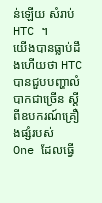ន់ឡើយ សំរាប់ HTC ។
យើងបានធ្លាប់ដឹងហើយថា HTC បានជួបបញ្ហាលំបាកជាច្រើន ស្តីពីឧបករណ៍គ្រឿងផ្សំរបស់
One ដែលធ្វើ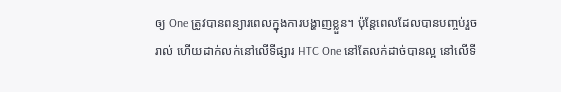ឲ្យ One ត្រូវបានពន្យារពេលក្នុងការបង្ហាញខ្លួន។ ប៉ុន្តែពេលដែលបានបញ្ចប់រួច
រាល់ ហើយដាក់លក់នៅលើទីផ្សារ HTC One នៅតែលក់ដាច់បានល្អ នៅលើទី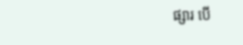ផ្សារ បើ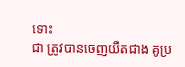ទោះ
ជា ត្រូវបានចេញយឺតជាង គូប្រ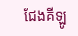ជែងគីឡូ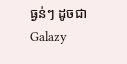ធ្ងន់ៗ ដូចជា Galazy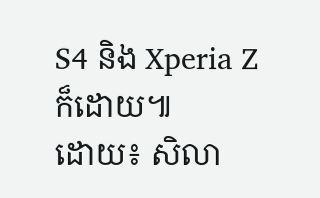S4 និង Xperia Z ក៏ដោយ៕
ដោយ៖ សិលា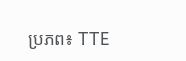ប្រភព៖ TTE